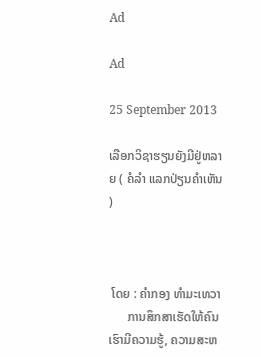Ad

Ad

25 September 2013

ເລືອກວິຊາຮຽນຍັງມີຢູ່ຫລາຍ ( ຄໍລຳ ແລກປ່ຽນຄຳເຫັນ )



 ໂດຍ : ຄຳກອງ ທຳມະເທວາ
      ການສຶກສາເຮັດໃຫ້ຄົນເຮົາມີຄວາມຮູ້, ຄວາມສະຫ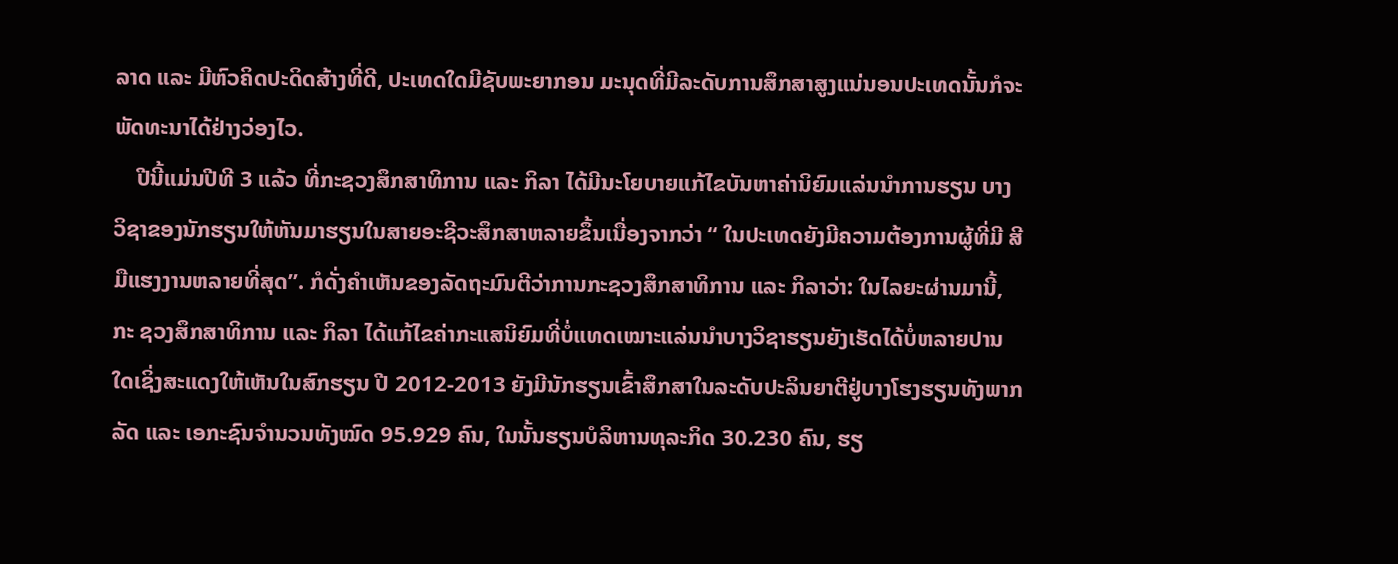ລາດ ແລະ ມີຫົວຄິດປະດິດສ້າງທີ່ດີ, ປະເທດໃດມີຊັບພະຍາກອນ ມະນຸດທີ່ມີລະດັບການສຶກສາສູງແນ່ນອນປະເທດນັ້ນກໍຈະພັດທະນາໄດ້ຢ່າງວ່ອງໄວ.
    ປີນີ້ແມ່ນປີທີ 3 ແລ້ວ ທີ່ກະຊວງສຶກສາທິການ ແລະ ກິລາ ໄດ້ມີນະໂຍບາຍແກ້ໄຂບັນຫາຄ່ານິຍົມແລ່ນນຳການຮຽນ ບາງ ວິຊາຂອງນັກຮຽນໃຫ້ຫັນມາຮຽນໃນສາຍອະຊີວະສຶກສາຫລາຍຂຶ້ນເນື່ອງຈາກວ່າ “ ໃນປະເທດຍັງມີຄວາມຕ້ອງການຜູ້ທີ່ມີ ສີມືແຮງງານຫລາຍທີ່ສຸດ”. ກໍດັ່ງຄຳເຫັນຂອງລັດຖະມົນຕີວ່າການກະຊວງສຶກສາທິການ ແລະ ກິລາວ່າ: ໃນໄລຍະຜ່ານມານີ້, ກະ ຊວງສຶກສາທິການ ແລະ ກິລາ ໄດ້ແກ້ໄຂຄ່າກະແສນິຍົມທີ່ບໍ່ແທດເໝາະແລ່ນນຳບາງວິຊາຮຽນຍັງເຮັດໄດ້ບໍ່ຫລາຍປານ ໃດເຊິ່ງສະແດງໃຫ້ເຫັນໃນສົກຮຽນ ປີ 2012-2013 ຍັງມີນັກຮຽນເຂົ້າສຶກສາໃນລະດັບປະລິນຍາຕີຢູ່ບາງໂຮງຮຽນທັງພາກ ລັດ ແລະ ເອກະຊົນຈຳນວນທັງໝົດ 95.929 ຄົນ, ໃນນັ້ນຮຽນບໍລິຫານທຸລະກິດ 30.230 ຄົນ, ຮຽ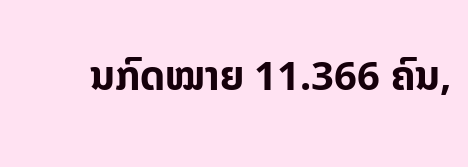ນກົດໝາຍ 11.366 ຄົນ,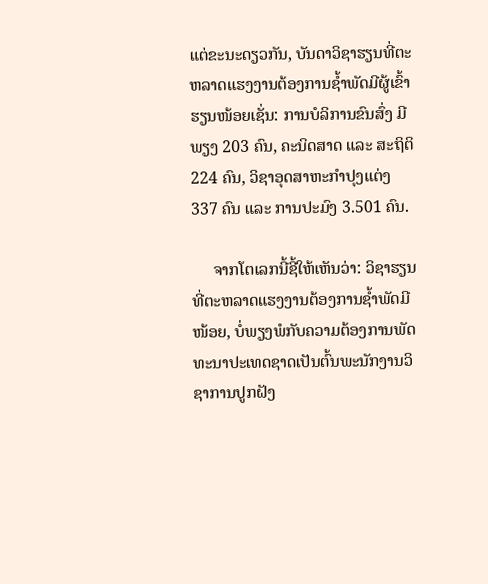ແຕ່ຂະນະດຽວກັນ, ບັນດາວິຊາຮຽນທີ່ຕະຫລາດແຮງງານຕ້ອງການຊ້ຳພັດມີຜູ້ເຂົ້າຮຽນໜ້ອຍເຊັ່ນ: ການບໍລິການຂົນສົ່ງ ມີພຽງ 203 ຄົນ, ຄະນິດສາດ ແລະ ສະຖິຕິ 224 ຄົນ, ວິຊາອຸດສາຫະກຳປຸງແຕ່ງ 337 ຄົນ ແລະ ການປະມົງ 3.501 ຄົນ.

     ຈາກໂຕເລກນີ້ຊີ້ໃຫ້ເຫັນວ່າ: ວິຊາຮຽນທີ່ຕະຫລາດແຮງງານຕ້ອງການຊ້ຳພັດມີໜ້ອຍ, ບໍ່ພຽງພໍກັບຄວາມຕ້ອງການພັດ ທະນາປະເທດຊາດເປັນຕົ້ນພະນັກງານວິຊາການປູກຝັງ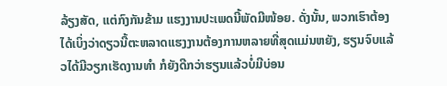ລ້ຽງສັດ, ແຕ່ກົງກັນຂ້າມ ແຮງງານປະເພດນີ້ພັດມີໜ້ອຍ. ດັ່ງນັ້ນ, ພວກເຮົາຕ້ອງໄດ້ເບິ່ງວ່າດຽວນີ້ຕະຫລາດແຮງງານຕ້ອງການຫລາຍທີ່ສຸດແມ່ນຫຍັງ, ຮຽນຈົບແລ້ວໄດ້ມີວຽກເຮັດງານທຳ ກໍຍັງດີກວ່າຮຽນແລ້ວບໍ່ມີບ່ອນ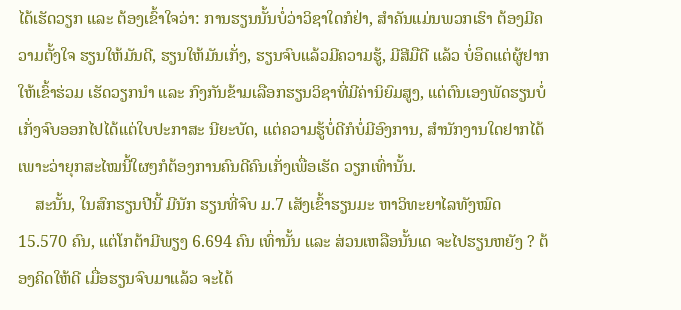ໄດ້ເຮັດວຽກ ແລະ ຕ້ອງເຂົ້າໃຈວ່າ: ການຮຽນນັ້ນບໍ່ວ່າວິຊາໃດກໍຢ່າ, ສຳຄັນແມ່ນພວກເຮົາ ຕ້ອງມີຄວາມຕັ້ງໃຈ ຮຽນໃຫ້ມັນດີ, ຮຽນໃຫ້ມັນເກັ່ງ, ຮຽນຈົບແລ້ວມີຄວາມຮູ້, ມີສີມືດີ ແລ້ວ ບໍ່ອຶດແຕ່ຜູ້ຢາກໃຫ້ເຂົ້າຮ່ວມ ເຮັດວຽກນຳ ແລະ ກົງກັນຂ້າມເລືອກຮຽນວິຊາທີ່ມີຄ່ານິຍົມສູງ, ແຕ່ຕົນເອງພັດຮຽນບໍ່ເກັ່ງຈົບອອກໄປໄດ້ແຕ່ໃບປະກາສະ ນີຍະບັດ, ແຕ່ຄວາມຮູ້ບໍ່ດີກໍບໍ່ມີອົງການ, ສຳນັກງານໃດຢາກໄດ້ ເພາະວ່າຍຸກສະໄໝນີ້ໃຜໆກໍຕ້ອງການຄົນດີຄົນເກັ່ງເພື່ອເຮັດ ວຽກເທົ່ານັ້ນ.
    ສະນັ້ນ, ໃນສົກຮຽນປີນີ້ ມີນັກ ຮຽນທີ່ຈົບ ມ.7 ເສັງເຂົ້າຮຽນມະ ຫາວິທະຍາໄລທັງໝົດ 15.570 ຄົນ, ແຕ່ໂກຕ້າມີພຽງ 6.694 ຄົນ ເທົ່ານັ້ນ ແລະ ສ່ວນເຫລືອນັ້ນເດ ຈະໄປຮຽນຫຍັງ ? ຕ້ອງຄິດໃຫ້ດີ ເມື່ອຮຽນຈົບມາແລ້ວ ຈະໄດ້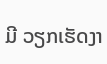ມີ ວຽກເຮັດງາ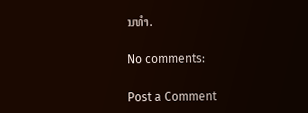ນທຳ.

No comments:

Post a Comment